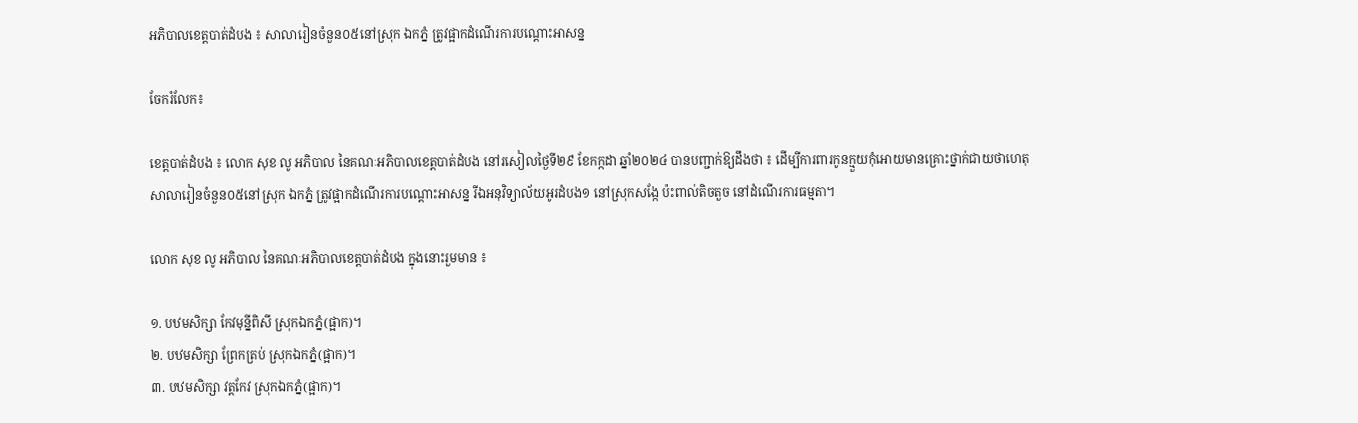អភិបាលខេត្តបាត់ដំបង ៖ សាលារៀនចំនួន០៥នៅស្រុក ឯកភ្នំ ត្រូវផ្អាកដំណើរការបណ្ដោះអាសន្ន

ចែករំលែក៖

ខេត្តបាត់ដំបង ៖ លោក សុខ លូ អភិបាល នៃគណៈអភិបាលខេត្តបាត់ដំបង នៅរសៀលថ្ងៃទី២៩ ខែកក្កដា ឆ្នាំ២០២៤ បានបញ្ជាក់ឱ្យដឹងថា ៖ ដើម្បីការពារកូនក្មួយកុំអោយមានគ្រោះថ្នាក់ជាយថាហេតុសាលារៀនចំនួន០៥នៅស្រុក ឯកភ្នំ ត្រូវផ្អាកដំណើរការបណ្ដោះអាសន្ន រីឯអនុវិទ្យាល័យអូរដំបង១ នៅស្រុកសង្កែ ប៉ះពាល់តិចតួច នៅដំណើរការធម្មតា។

លោក សុខ លូ អភិបាល នៃគណៈអភិបាលខេត្តបាត់ដំបង ក្នុងនោះរួមមាន ៖

១. បឋមសិក្សា កែវមុន្នីពិសី ស្រុកឯកភ្នំ(ផ្អាក)។
២. បឋមសិក្សា ព្រែកត្រប់ ស្រុកឯកភ្នំ(ផ្អាក)។
៣. បឋមសិក្សា វត្តកែវ ស្រុកឯកភ្នំ(ផ្អាក)។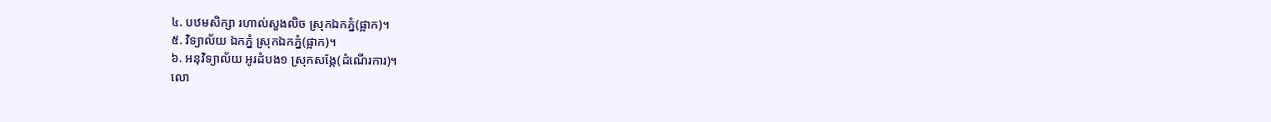៤. បឋមសិក្សា រហាល់សួងលិច ស្រុកឯកភ្នំ(ផ្អាក)។
៥. វិទ្យាល័យ ឯកភ្នំ ស្រុកឯកភ្នំ(ផ្អាក)។
៦. អនុវិទ្យាល័យ អូរដំបង១ ស្រុកសង្កែ(ដំណើរការ)។
លោ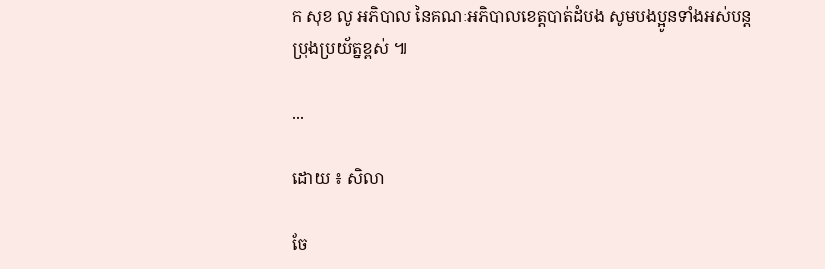ក សុខ លូ អភិបាល នៃគណៈអភិបាលខេត្តបាត់ដំបង សូមបងប្អូនទាំងអស់បន្តប្រុងប្រយ័ត្នខ្ពស់ ៕

...

ដោយ ៖ សិលា

ចែ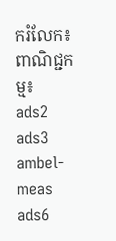ករំលែក៖
ពាណិជ្ជកម្ម៖
ads2 ads3 ambel-meas ads6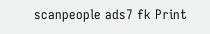scanpeople ads7 fk Print